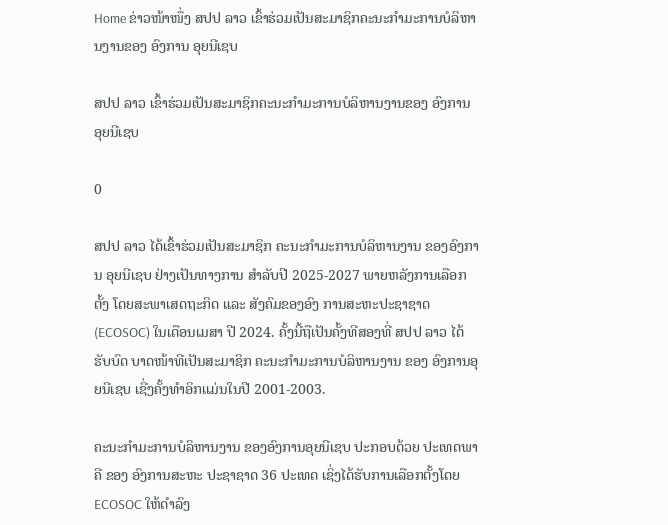Home ຂ່າວໜ້າໜຶ່ງ ສປປ ລາວ ເຂົ້າຮ່ວມເປັນສະມາຊິກຄະນະກຳມະການບໍລິຫານງານຂອງ ອົງການ ອຸຍນີເຊບ

ສປປ ລາວ ເຂົ້າຮ່ວມເປັນສະມາຊິກຄະນະກຳມະການບໍລິຫານງານຂອງ ອົງການ ອຸຍນີເຊບ

0

ສປປ ລາວ ໄດ້ເຂົ້າຮ່ວມເປັນສະມາຊິກ ຄະນະກຳມະການບໍລິຫານງານ ຂອງອົງການ ອຸຍນີເຊບ ຢ່າງເປັນທາງການ ສຳລັບປີ 2025-2027 ພາຍຫລັງການເລືອກຕັ້ງ ໂດຍສະພາເສດຖະກິດ ແລະ ສັງຄົມຂອງອົງ ການສະຫະປະຊາຊາດ (ECOSOC) ໃນເດືອນເມສາ ປີ 2024. ຄັ້ງນີ້ຖືເປັນຄັ້ງທີສອງທີ່ ສປປ ລາວ ໄດ້ຮັບບົດ ບາດໜ້າທີເປັນສະມາຊິກ ຄະນະກຳມະການບໍລິຫານງານ ຂອງ ອົງການອຸຍນີເຊບ ເຊີ່ງຄັ້ງທຳອິກເເມ່ນໃນປີ 2001-2003.

ຄະນະກຳມະການບໍລິຫານງານ ຂອງອົງການອຸຍນີເຊບ ປະກອບດ້ວຍ ປະເທດພາຄີ ຂອງ ອົງການສະຫະ ປະຊາຊາດ 36 ປະເທດ ເຊິ່ງໄດ້ຮັບການເລືອກຕັ້ງໂດຍ ECOSOC ໃຫ້ດຳລົງ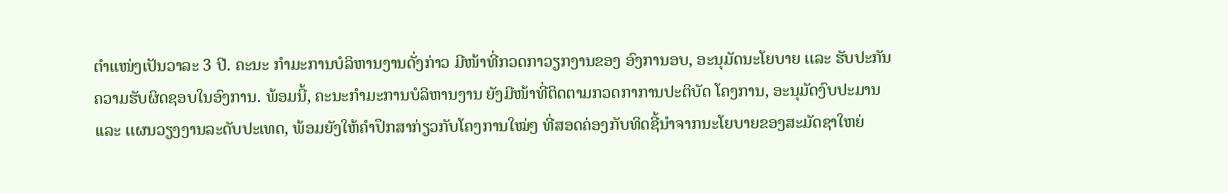ຕຳແໜ່ງເປັນວາລະ 3 ປີ. ຄະນະ ກຳມະການບໍລິຫານງານດັ່ງກ່າວ ມີໜ້າທີ່ກວດກາວຽກງານຂອງ ອົງການອບ, ອະນຸມັດນະໂຍບາຍ ເເລະ ຮັບປະກັນ ຄວາມຮັບຜິດຊອບໃນອົງການ. ພ້ອມນີ້, ຄະນະກຳມະການບໍລິຫານງານ ຍັງມີໜ້າທີ່ຕິດຕາມກວດກາການປະຕິບັດ ໂຄງການ, ອະນຸມັດງົບປະມານ ເເລະ ເເຜນວຽງງານລະດັບປະເທດ, ພ້ອມຍັງໃຫ້ຄຳປຶກສາກ່ຽວກັບໂຄງການໃໝ່ໆ ທີ່ສອດຄ່ອງກັບທິດຊີ້ນຳຈາກນະໂຍບາຍຂອງສະມັດຊາໃຫຍ່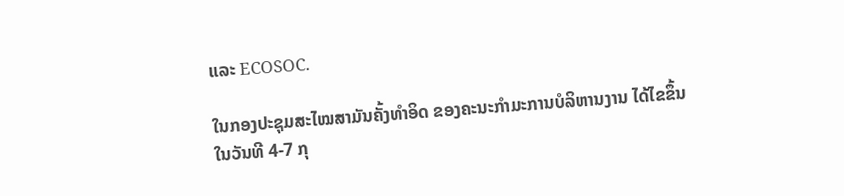ແລະ ECOSOC.

ໃນກອງປະຊຸມສະໄໝສາມັນຄັ້ງທຳອິດ ຂອງຄະນະກຳມະການບໍລິຫານງານ ໄດ້ໄຂຂຶ້ນໃນວັນທີ 4-7 ກຸ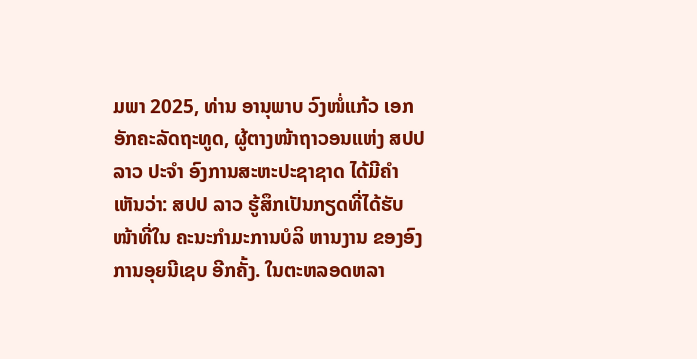ມພາ 2025, ທ່ານ ອານຸພາບ ວົງໜໍ່ແກ້ວ ເອກອັກຄະລັດຖະທູດ, ຜູ້ຕາງໜ້າຖາວອນແຫ່ງ ສປປ ລາວ ປະຈຳ ອົງການສະຫະປະຊາຊາດ ໄດ້ມີຄຳເຫັນວ່າ: ສປປ ລາວ ຮູ້ສຶກເປັນກຽດທີ່ໄດ້ຮັບໜ້າທີ່ໃນ ຄະນະກຳມະການບໍລິ ຫານງານ ຂອງອົງການອຸຍນີເຊບ ອີກຄັ້ງ. ໃນຕະຫລອດຫລາ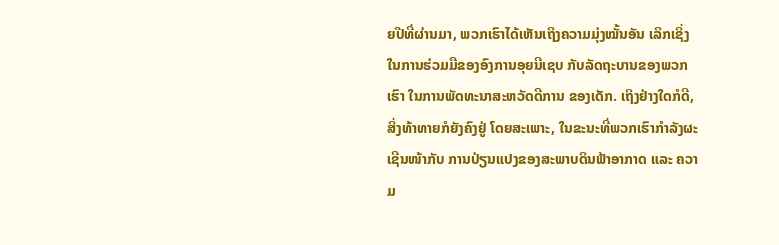ຍປີທີ່ຜ່ານມາ, ພວກເຮົາໄດ້ເຫັນເຖິງຄວາມມຸ່ງໝັ້ນອັນ ເລິກເຊິ່ງໃນການຮ່ວມມືຂອງອົງການອຸຍນີເຊບ ກັບລັດຖະບານຂອງພວກເຮົາ ໃນການພັດທະນາສະຫວັດດີການ ຂອງເດັກ. ເຖິງຢ່າງໃດກໍດີ, ສິ່ງທ້າທາຍກໍຍັງຄົງຢູ່ ໂດຍສະເພາະ, ໃນຂະນະທີ່ພວກເຮົາກຳລັງຜະເຊີນໜ້າກັບ ການປ່ຽນແປງຂອງສະພາບດິນຟ້າອາກາດ ແລະ ຄວາມ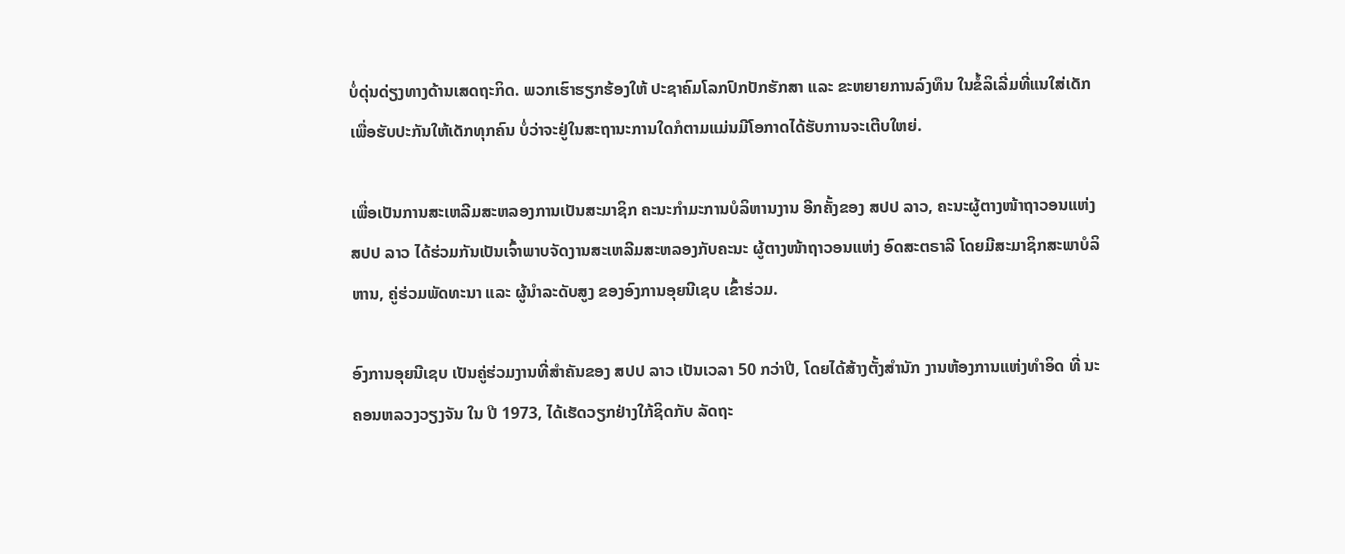ບໍ່ດຸ່ນດ່ຽງທາງດ້ານເສດຖະກິດ. ພວກເຮົາຮຽກຮ້ອງໃຫ້ ປະຊາຄົມໂລກປົກປັກຮັກສາ ແລະ ຂະຫຍາຍການລົງທຶນ ໃນຂໍ້ລິເລີ່ມທີ່ແນໃສ່ເດັກ ເພື່ອຮັບປະກັນໃຫ້ເດັກທຸກຄົນ ບໍ່ວ່າຈະຢູ່ໃນສະຖານະການໃດກໍຕາມແມ່ນມີໂອກາດໄດ້ຮັບການຈະເຕີບໃຫຍ່.

ເພື່ອເປັນການສະເຫລີມສະຫລອງການເປັນສະມາຊິກ ຄະນະກຳມະການບໍລິຫານງານ ອີກຄັ້ງຂອງ ສປປ ລາວ, ຄະນະຜູ້ຕາງໜ້າຖາວອນແຫ່ງ ສປປ ລາວ ໄດ້ຮ່ວມກັນເປັນເຈົ້າພາບຈັດງານສະເຫລີມສະຫລອງກັບຄະນະ ຜູ້ຕາງໜ້າຖາວອນແຫ່ງ ອົດສະຕຣາລີ ໂດຍມີສະມາຊິກສະພາບໍລິຫານ, ຄູ່ຮ່ວມພັດທະນາ ແລະ ຜູ້ນຳລະດັບສູງ ຂອງອົງການອຸຍນີເຊບ ເຂົ້າຮ່ວມ.

ອົງການອຸຍນີເຊບ ເປັນຄູ່ຮ່ວມງານທີ່ສຳຄັນຂອງ ສປປ ລາວ ເປັນເວລາ 50 ກວ່າປີ, ໂດຍໄດ້ສ້າງຕັ້ງສຳນັກ ງານຫ້ອງການແຫ່ງທຳອິດ ທີ່ ນະຄອນຫລວງວຽງຈັນ ໃນ ປີ 1973, ໄດ້ເຮັດວຽກຢ່າງໃກ້ຊິດກັບ ລັດຖະ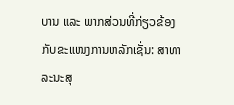ບານ ແລະ ພາກສ່ວນທີ່ກ່ຽວຂ້ອງກັບຂະແໜງການຫລັກເຊັ່ນ: ສາທາລະນະສຸ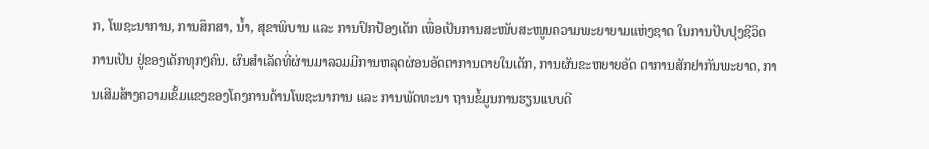ກ, ໂພຊະນາການ, ການສຶກສາ, ນໍ້າ, ສຸຂາພິບານ ແລະ ການປົກປ້ອງເດັກ ເພື່ອເປັນການສະໜັບສະໜູນຄວາມພະຍາຍາມແຫ່ງຊາດ ໃນການປັບປຸງຊີວິດການເປັນ ຢູ່ຂອງເດັກທຸກໆຄົນ. ຜົນສຳເລັດທີ່ຜ່ານມາລວມມີການຫລຸດຜ່ອນອັດຕາການຕາຍໃນເດັກ, ການຜັນຂະຫຍາຍອັດ ຕາການສັກຢາກັນພະຍາດ, ການເສີມສ້າງຄວາມເຂັ້ມແຂງຂອງໂຄງການດ້ານໂພຊະນາການ ແລະ ການພັດທະນາ ຖານຂໍ້ມູນການຮຽນເເບບດີ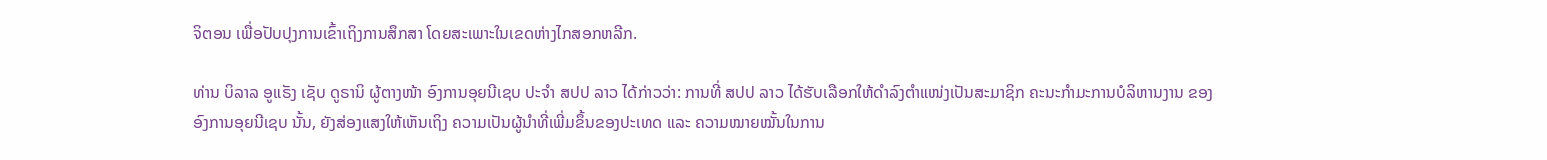ຈິຕອນ ເພື່ອປັບປຸງການເຂົ້າເຖິງການສຶກສາ ໂດຍສະເພາະໃນເຂດຫ່າງໄກສອກຫລີກ.

ທ່ານ ບິລາລ ອູແຣັງ ເຊັບ ດູຣານິ ຜູ້ຕາງໜ້າ ອົງການອຸຍນີເຊບ ປະຈຳ ສປປ ລາວ ໄດ້ກ່າວວ່າ: ການທີ່ ສປປ ລາວ ໄດ້ຮັບເລືອກໃຫ້ດຳລົງຕຳແໜ່ງເປັນສະມາຊິກ ຄະນະກຳມະການບໍລິຫານງານ ຂອງ ອົງການອຸຍນີເຊບ ນັ້ນ, ຍັງສ່ອງແສງໃຫ້ເຫັນເຖິງ ຄວາມເປັນຜູ້ນຳທີ່ເພີ່ມຂຶ້ນຂອງປະເທດ ແລະ ຄວາມໝາຍໝັ້ນໃນການ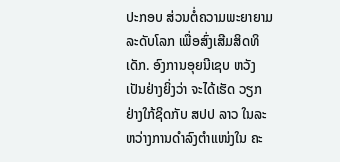ປະກອບ ສ່ວນຕໍ່ຄວາມພະຍາຍາມລະດັບໂລກ ເພື່ອສົ່ງເສີມສິດທິເດັກ. ອົງການອຸຍນີເຊບ ຫວັງເປັນຢ່າງຍິ່ງວ່າ ຈະໄດ້ເຮັດ ວຽກຢ່າງໃກ້ຊິດກັບ ສປປ ລາວ ໃນລະຫວ່າງການດຳລົງຕຳແໜ່ງໃນ ຄະ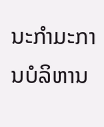ນະກຳມະການບໍລິຫານ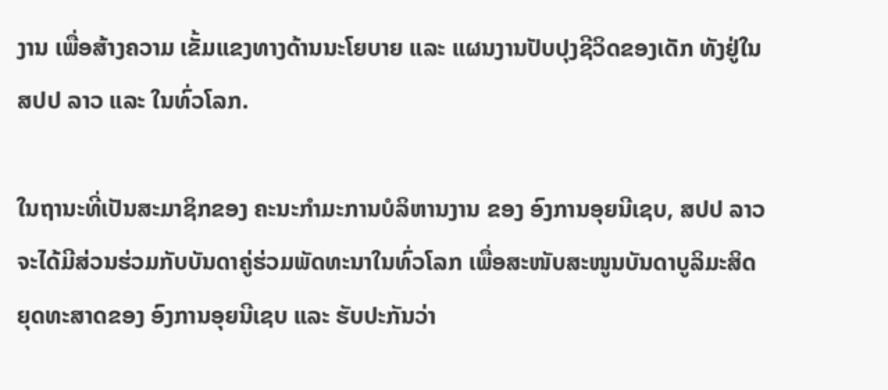ງານ ເພື່ອສ້າງຄວາມ ເຂັ້ມແຂງທາງດ້ານນະໂຍບາຍ ແລະ ແຜນງານປັບປຸງຊີວິດຂອງເດັກ ທັງຢູ່ໃນ ສປປ ລາວ ແລະ ໃນທົ່ວໂລກ.

ໃນຖານະທີ່ເປັນສະມາຊິກຂອງ ຄະນະກຳມະການບໍລິຫານງານ ຂອງ ອົງການອຸຍນີເຊບ, ສປປ ລາວ ຈະໄດ້ມີສ່ວນຮ່ວມກັບບັນດາຄູ່ຮ່ວມພັດທະນາໃນທົ່ວໂລກ ເພື່ອສະໜັບສະໜູນບັນດາບູລິມະສິດຍຸດທະສາດຂອງ ອົງການອຸຍນີເຊບ ແລະ ຮັບປະກັນວ່າ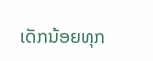ເດັກນ້ອຍທຸກ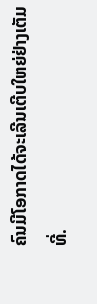ຄົນມີໂອກາດໄດ້ຈະເລີນເຕີບໃຫຍ່ຢ່າງເຕັມທີ່.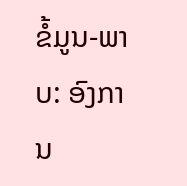ຂໍ້ມູນ-ພາບ: ອົງການ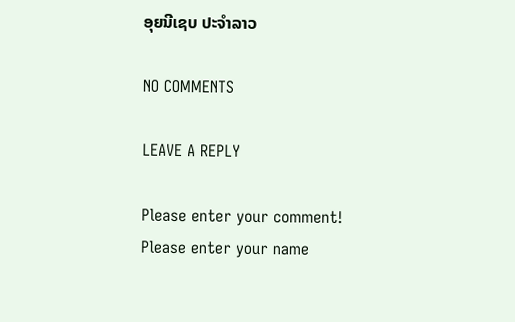ອຸຍນີເຊບ ປະຈຳລາວ

NO COMMENTS

LEAVE A REPLY

Please enter your comment!
Please enter your name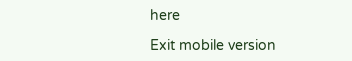here

Exit mobile version